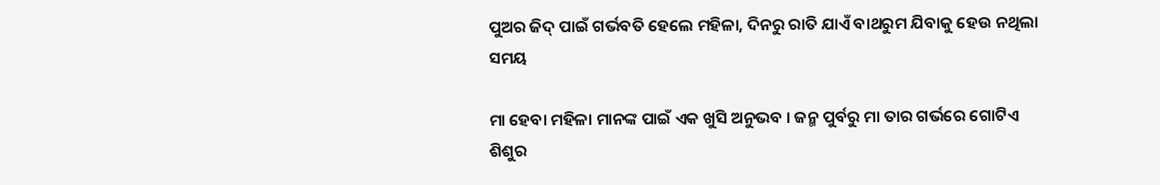ପୁଅର ଜିଦ୍ ପାଇଁ ଗର୍ଭବତି ହେଲେ ମହିଳା, ଦିନରୁ ରାତି ଯାଏଁ ବାଥରୁମ ଯିବାକୁ ହେଉ ନଥିଲା ସମୟ

ମା ହେବା ମହିଳା ମାନଙ୍କ ପାଇଁ ଏକ ଖୁସି ଅନୁଭବ । ଜନ୍ମ ପୁର୍ବରୁ ମା ତାର ଗର୍ଭରେ ଗୋଟିଏ ଶିଶୁର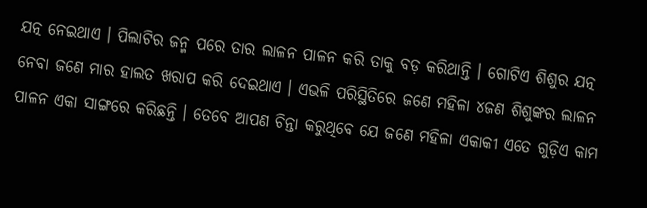ଯତ୍ନ ନେଇଥାଏ । ପିଲାଟିର ଜନ୍ମ ପରେ ତାର ଲାଳନ ପାଳନ କରି ତାକୁ ବଡ଼ କରିଥାନ୍ତି । ଗୋଟିଏ ଶିଶୁର ଯତ୍ନ ନେବା ଜଣେ ମାର ହାଲତ ଖରାପ କରି ଦେଇଥାଏ । ଏଭଳି ପରିସ୍ଥିତିରେ ଜଣେ ମହିଳା ୪ଜଣ ଶିଶୁଙ୍କର ଲାଳନ ପାଳନ ଏକା ସାଙ୍ଗରେ କରିଛନ୍ତି । ତେବେ ଆପଣ ଚିନ୍ତା କରୁଥିବେ ଯେ ଜଣେ ମହିଳା ଏକାକୀ ଏତେ ଗୁଡ଼ିଏ କାମ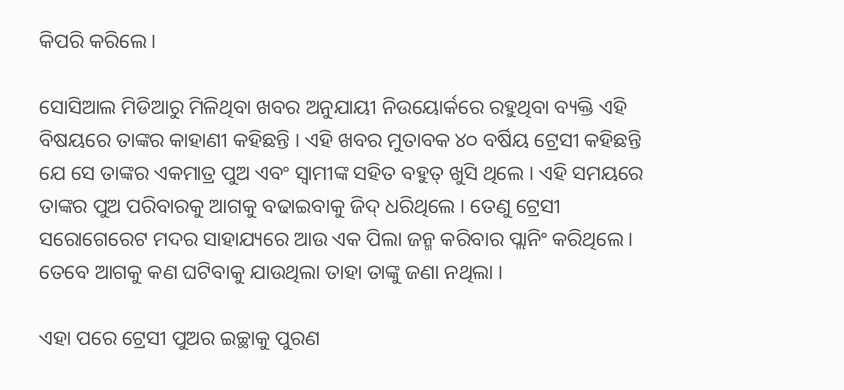କିପରି କରିଲେ ।

ସୋସିଆଲ ମିଡିଆରୁ ମିଳିଥିବା ଖବର ଅନୁଯାୟୀ ନିଉୟୋର୍କରେ ରହୁଥିବା ବ୍ୟକ୍ତି ଏହି ବିଷୟରେ ତାଙ୍କର କାହାଣୀ କହିଛନ୍ତି । ଏହି ଖବର ମୁତାବକ ୪୦ ବର୍ଷିୟ ଟ୍ରେସୀ କହିଛନ୍ତି ଯେ ସେ ତାଙ୍କର ଏକମାତ୍ର ପୁଅ ଏବଂ ସ୍ୱାମୀଙ୍କ ସହିତ ବହୁତ୍ ଖୁସି ଥିଲେ । ଏହି ସମୟରେ ତାଙ୍କର ପୁଅ ପରିବାରକୁ ଆଗକୁ ବଢାଇବାକୁ ଜିଦ୍ ଧରିଥିଲେ । ତେଣୁ ଟ୍ରେସୀ ସରୋଗେରେଟ ମଦର ସାହାଯ୍ୟରେ ଆଉ ଏକ ପିଲା ଜନ୍ମ କରିବାର ପ୍ଲାନିଂ କରିଥିଲେ । ତେବେ ଆଗକୁ କଣ ଘଟିବାକୁ ଯାଉଥିଲା ତାହା ତାଙ୍କୁ ଜଣା ନଥିଲା ।

ଏହା ପରେ ଟ୍ରେସୀ ପୁଅର ଇଚ୍ଛାକୁ ପୁରଣ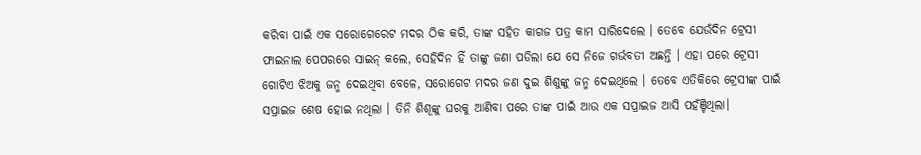କରିବା ପାଇଁ ଏକ ସରୋଗେରେଟ ମଦର ଠିକ କରି, ତାଙ୍କ ସହିତ କାଗଜ ପତ୍ର କାମ ସାରିଦେଲେ । ତେବେ ଯେଉଁଦିନ ଟ୍ରେସୀ ଫାଇନାଲ ପେପରରେ ସାଇନ୍ କଲେ, ସେହିଦିନ ହିଁ ତାଙ୍କୁ ଜଣା ପଡିଲା ଯେ ସେ ନିଜେ ଗର୍ଭବତୀ ଅଛନ୍ତି । ଏହା ପରେ ଟ୍ରେସୀ ଗୋଟିଏ ଝିଅକୁ ଜନ୍ମ ଦେଇଥିବା ବେଳେ, ସରୋଗେଟ ମଦର ଜଣ ଦୁଇ ଶିଶୁଙ୍କୁ ଜନ୍ମ ଦେଇଥିଲେ । ତେବେ ଏତିକିରେ ଟ୍ରେସୀଙ୍କ ପାଇଁ ସପ୍ରାଇଜ ଶେଷ ହୋଇ ନଥିଲା । ତିନି ଶିଶୂଙ୍କୁ ଘରକୁ ଆଣିବା ପରେ ତାଙ୍କ ପାଇଁ ଆଉ ଏକ ସପ୍ରାଇଜ ଆସି ପହଁଞ୍ଚିଥିଲା।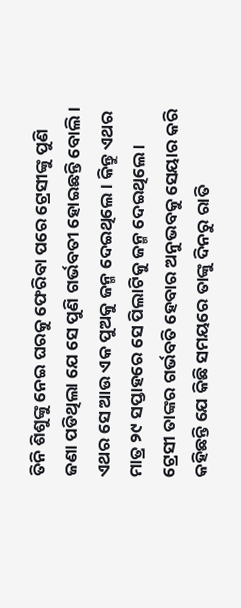ତିନି ଶିଶୁଙ୍କୁ ନେଇ ଘରକୁ ଫେରିବା ପରେ ଟ୍ରେସୀଙ୍କୁ ପୁଣି ଜଣା ପଡିଥିଲା ଯେ ସେ ପୁଣି ଗର୍ଭବତୀ ହୋଇଛନ୍ତି ବୋଲି । ଏଥର ସେ ଆଉ ଏକ ପୁଅକୁ ଜନ୍ମ ଦେଇଥିଲେ । କିନ୍ତୁ ଏଥର ମାତ୍ର ୨୯ ସପ୍ତାହରେ ସେ ପିଲାଟିକୁ ଜନ୍ମ ଦେଇଥିଲେ । ଟ୍ରେସୀ ତାଙ୍କର ଗର୍ଭବତି ହେବାର ଅନୁଭବକୁ ସେୟାର କରି କହିଛନ୍ତି ଯେ କିଛି ସମୟରେ ତାଙ୍କୁ ଦିନରୁ ରାତି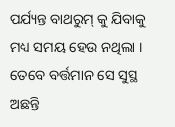ପର୍ଯ୍ୟନ୍ତ ବାଥରୁମ୍ କୁ ଯିବାକୁ ମଧ୍ୟ ସମୟ ହେଉ ନଥିଲା । ତେବେ ବର୍ତ୍ତମାନ ସେ ସୁସ୍ଥ ଅଛନ୍ତି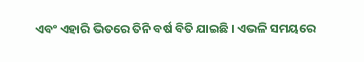ଏବଂ ଏହାରି ଭିତରେ ତିନି ବର୍ଷ ବିତି ଯାଇଛି । ଏଭଳି ସମୟରେ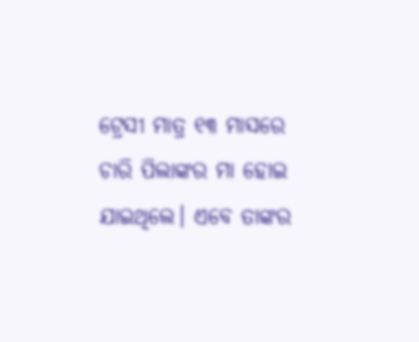ଟ୍ରେସୀ ମାତ୍ର ୧୩ ମାସରେ ଚାରି ପିଲାଙ୍କର ମା ହୋଇ ଯାଇଥିଲେ। ଏବେ ତାଙ୍କର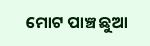ମୋଟ ପାଞ୍ଚ ଛୁଆ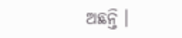ଅଛନ୍ତି ।